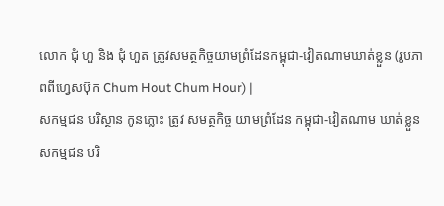លោក ជុំ ហួ និង ជុំ ហួត ត្រូវសមត្ថកិច្ចយាមព្រំដែនកម្ពុជា-វៀតណាមឃាត់ខ្លួន (រូបភាពពីហ្វេសប៊ុក Chum Hout Chum Hour) |
សកម្មជន បរិស្ថាន កូនភ្លោះ ត្រូវ សមត្ថកិច្ច យាមព្រំដែន កម្ពុជា-វៀតណាម ឃាត់ខ្លួន
សកម្មជន បរិ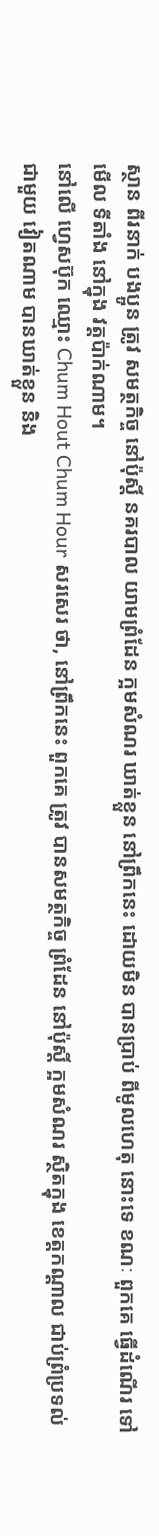ស្ថាន ពីរនាក់ បងប្អូន ត្រូវ សមត្ថកិច្ច នៅប៉ុស្តិ៍ នគរបាល យាមព្រំដែន ក្អមសំណរ ឃាត់ខ្លួន នៅព្រឹកនេះ ដោយមិន បានប្រាប់ ពីមូលហេតុ នោះទេ ខណៈ ពួកគេ ធ្វើដំណើរ ទៅមើល ទីតាំង នៅក្នុង វត្តប៉ាក់ណាម។
នៅលើ ហ្វេសប៊ុក ឈ្មោះ Chum Hout Chum Hour សរសេរ ថា, នៅព្រឹកនេះ ពួកគេ ត្រូវ បានសមត្ថកិច្ច ព្រំដែន នៅប៉ុស្តិ៍ ក្អមសំណរ ស្ថិតក្នុង ខេត្តកណ្តាល ជាប់ព្រំប្រទល់ ជាមួយ វៀតណាម បានឃាត់ខ្លួន និង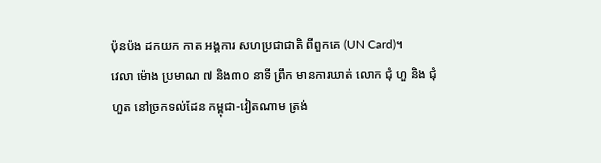ប៉ុនប៉ង ដកយក កាត អង្គការ សហប្រជាជាតិ ពីពួកគេ (UN Card)។
វេលា ម៉ោង ប្រមាណ ៧ និង៣០ នាទី ព្រឹក មានការឃាត់ លោក ជុំ ហួ និង ជុំ ហួត នៅច្រកទល់ដែន កម្ពុជា-វៀតណាម ត្រង់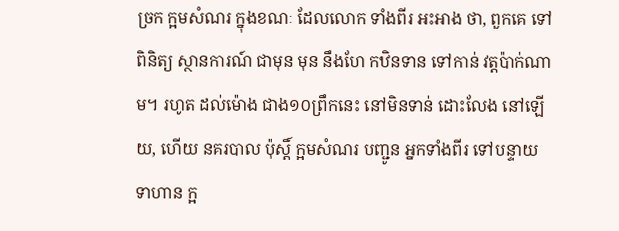ច្រក ក្អមសំណរ ក្នុងខណៈ ដែលលោក ទាំងពីរ អះអាង ថា, ពួកគេ ទៅពិនិត្យ ស្ថានការណ៍ ជាមុន មុន នឹងហែ កឋិនទាន ទៅកាន់ វត្តប៉ាក់ណាម។ រហូត ដល់ម៉ោង ជាង១០ព្រឹកនេះ នៅមិនទាន់ ដោះលែង នៅឡើយ, ហើយ នគរបាល ប៉ុស្តិ៍ ក្អមសំណរ បញ្ជូន អ្នកទាំងពីរ ទៅបន្ទាយ ទាហាន ក្អ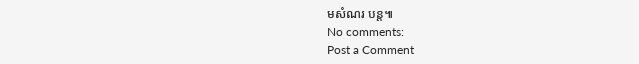មសំណរ បន្ត៕
No comments:
Post a Comment